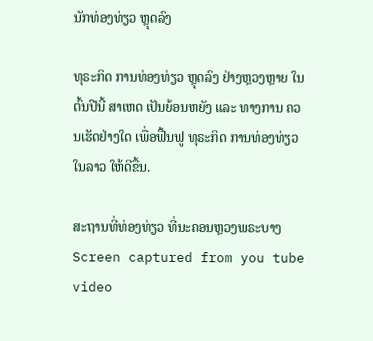ນັກທ່ອງທ່ຽວ ຫຼຸດລົງ

ທຸຣະກິດ ການທ່ອງທ່ຽວ ຫຼຸດລົງ ຢ່າງຫຼວງຫຼາຍ ໃນຕົ້ນປີນີ້ ສາເຫດ ເປັນຍ້ອນຫຍັງ ແລະ ທາງການ ຄວນເຮັດຢ່າງໃດ ເພື່ອຟື້ນຟູ ທຸຣະກິດ ການທ່ອງທ່ຽວໃນລາວ ໃຫ້ດີຂື້ນ.

ສະຖານທີ່ທ່ອງທ່ຽວ ທີ່ນະຄອນຫຼວງພຣະບາງ Screen captured from you tube video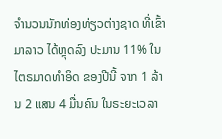ຈຳນວນນັກທ່ອງທ່ຽວຕ່າງຊາດ ທີ່ເຂົ້າມາລາວ ໄດ້ຫຼຸດລົງ ປະມານ 11% ໃນໄຕຣມາດທຳອິດ ຂອງປີນີ້ ຈາກ 1 ລ້ານ 2 ແສນ 4 ມື່ນຄົນ ໃນຣະຍະເວລາ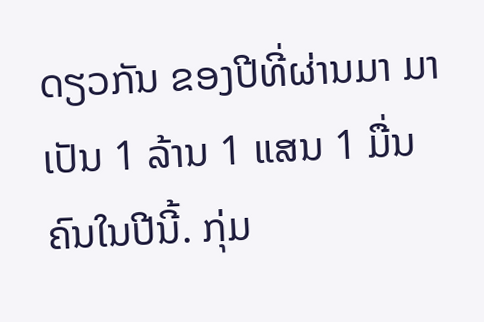ດຽວກັນ ຂອງປີທີ່ຜ່ານມາ ມາເປັນ 1 ລ້ານ 1 ແສນ 1 ມື່ນຄົນໃນປີນີ້. ກຸ່ມ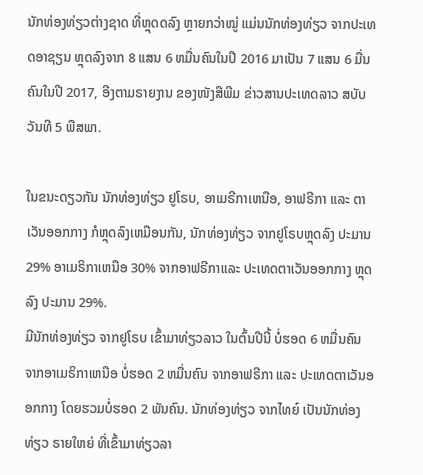ນັກທ່ອງທ່ຽວຕ່າງຊາດ ທີ່ຫຼຸດດລົງ ຫຼາຍກວ່າໝູ່ ແມ່ນນັກທ່ອງທ່ຽວ ຈາກປະເທດອາຊຽນ ຫຼຸດລົງຈາກ 8 ແສນ 6 ຫມື່ນຄົນໃນປີ 2016 ມາເປັນ 7 ແສນ 6 ມື່ນຄົນໃນປີ 2017, ອີງຕາມຣາຍງານ ຂອງໜັງສືພີມ ຂ່າວສານປະເທດລາວ ສບັບວັນທີ 5 ພືສພາ.

ໃນຂນະດຽວກັນ ນັກທ່ອງທ່ຽວ ຢູໂຣບ, ອາເມຣີກາເຫນືອ, ອາຟຣີກາ ແລະ ຕາເວັນອອກກາງ ກໍຫຼຸດລົງເຫມືອນກັນ, ນັກທ່ອງທ່ຽວ ຈາກຢູໂຣບຫຼຸດລົງ ປະມານ 29% ອາເມຣິກາເຫນືອ 30% ຈາກອາຟຣີກາແລະ ປະເທດຕາເວັນອອກກາງ ຫຼຸດລົງ ປະມານ 29%.
ມີນັກທ່ອງທ່ຽວ ຈາກຢູໂຣບ ເຂົ້າມາທ່ຽວລາວ ໃນຕົ້ນປີນີ້ ບໍ່ຮອດ 6 ຫມື່ນຄົນ ຈາກອາເມຣິກາເຫນືອ ບໍ່ຮອດ 2 ຫມື່ນຄົນ ຈາກອາຟຣີກາ ແລະ ປະເທດຕາເວັນອອກກາງ ໂດຍຮວມບໍ່ຮອດ 2 ພັນຄົນ. ນັກທ່ອງທ່ຽວ ຈາກໄທຍ໌ ເປັນນັກທ່ອງທ່ຽວ ຣາຍໃຫຍ່ ທີ່ເຂົ້າມາທ່ຽວລາ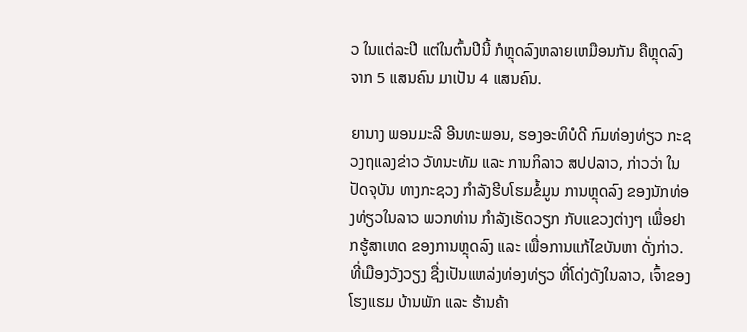ວ ໃນແຕ່ລະປີ ແຕ່ໃນຕົ້ນປີນີ້ ກໍຫຼຸດລົງຫລາຍເຫມືອນກັນ ຄືຫຼຸດລົງ ຈາກ 5 ແສນຄົນ ມາເປັນ 4 ແສນຄົນ.

ຍານາງ ພອນມະລີ ອີນທະພອນ, ຮອງອະທິບໍດີ ກົມທ່ອງທ່ຽວ ກະຊວງຖແລງຂ່າວ ວັທນະທັມ ແລະ ການກິລາວ ສປປລາວ, ກ່າວວ່າ ໃນປັດຈຸບັນ ທາງກະຊວງ ກຳລັງຮີບໂຮມຂໍ້ມູນ ການຫຼຸດລົງ ຂອງນັກທ່ອງທ່ຽວໃນລາວ ພວກທ່ານ ກຳລັງເຮັດວຽກ ກັບແຂວງຕ່າງໆ ເພື່ອຢາກຮູ້ສາເຫດ ຂອງການຫຼຸດລົງ ແລະ ເພື່ອການແກ້ໄຂບັນຫາ ດັ່ງກ່າວ. ທີ່ເມືອງວັງວຽງ ຊື່ງເປັນແຫລ່ງທ່ອງທ່ຽວ ທີ່ໂດ່ງດັງໃນລາວ, ເຈົ້າຂອງໂຮງແຮມ ບ້ານພັກ ແລະ ຮ້ານຄ້າ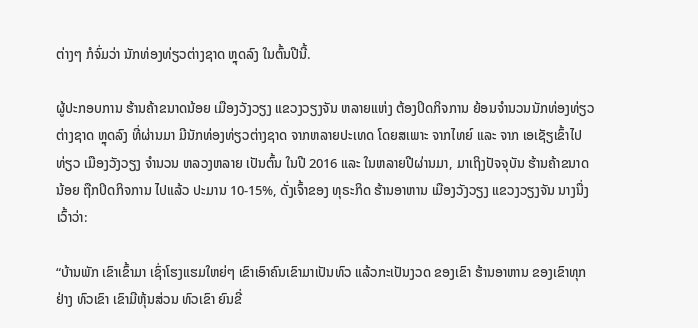ຕ່າງໆ ກໍຈົ່ມວ່າ ນັກທ່ອງທ່ຽວຕ່າງຊາດ ຫຼຸດລົງ ໃນຕົ້ນປີນີ້.

ຜູ້ປະກອບການ ຮ້ານຄ້າຂນາດນ້ອຍ ເມືອງວັງວຽງ ແຂວງວຽງຈັນ ຫລາຍແຫ່ງ ຕ້ອງປິດກິຈການ ຍ້ອນຈໍານວນນັກທ່ອງທ່ຽວ ຕ່າງຊາດ ຫຼຸດລົງ ທີ່ຜ່ານມາ ມີນັກທ່ອງທ່ຽວຕ່າງຊາດ ຈາກຫລາຍປະເທດ ໂດຍສເພາະ ຈາກໄທຍ໌ ແລະ ຈາກ ເອເຊັຽເຂົ້າໄປທ່ຽວ ເມືອງວັງວຽງ ຈໍານວນ ຫລວງຫລາຍ ເປັນຕົ້ນ ໃນປີ 2016 ແລະ ໃນຫລາຍປີຜ່ານມາ, ມາເຖິງປັຈຈຸບັນ ຮ້ານຄ້າຂນາດນ້ອຍ ຖືກປິດກິຈການ ໄປແລ້ວ ປະມານ 10-15%, ດັ່ງເຈົ້າຂອງ ທຸຣະກິດ ຮ້ານອາຫານ ເມືອງວັງວຽງ ແຂວງວຽງຈັນ ນາງນື່ງເວົ້າວ່າ:

“ບ້ານພັກ ເຂົາເຂົ້າມາ ເຊົ່າໂຮງແຮມໃຫຍ່ໆ ເຂົາເອົາຄົນເຂົາມາເປັນທົວ ແລ້ວກະເປັນງວດ ຂອງເຂົາ ຮ້ານອາຫານ ຂອງເຂົາທຸກຢ່າງ ທົວເຂົາ ເຂົາມີຫຸ້ນສ່ວນ ທົວເຂົາ ຍົນຂີ່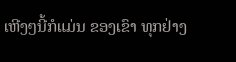ເຫີງໆນີ້ກໍແມ່ນ ຂອງເຂົາ ທຸກຢ່າງ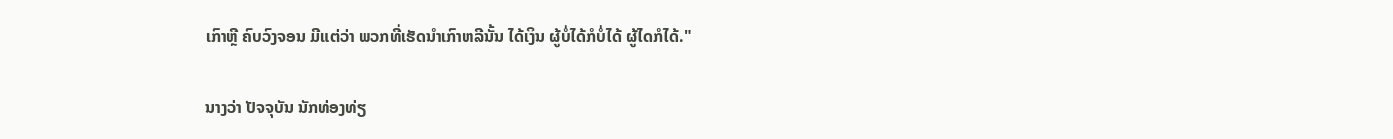ເກົາຫຼີ ຄົບວົງຈອນ ມີແຕ່ວ່າ ພວກທີ່ເຮັດນໍາເກົາຫລີນັ້ນ ໄດ້ເງິນ ຜູ້ບໍ່ໄດ້ກໍບໍ່ໄດ້ ຜູ້ໄດກໍໄດ້."

ນາງວ່າ ປັຈຈຸບັນ ນັກທ່ອງທ່ຽ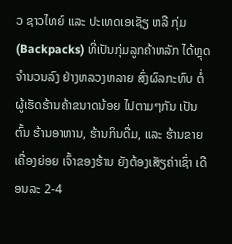ວ ຊາວໄທຍ໌ ແລະ ປະເທດເອເຊັຽ ຫລື ກຸ່ມ (Backpacks) ທີ່ເປັນກຸ່ມລູກຄ້າຫລັກ ໄດ້ຫຼຸດຈໍານວນລົງ ຢ່າງຫລວງຫລາຍ ສົ່ງຜົລກະທົບ ຕໍ່ຜູ້ເຮັດຮ້ານຄ້າຂນາດນ້ອຍ ໄປຕາມໆກັນ ເປັນຕົ້ນ ຮ້ານອາຫານ, ຮ້ານກິນດື່ມ, ແລະ ຮ້ານຂາຍເຄື່ອງຍ່ອຍ ເຈົ້າຂອງຮ້ານ ຍັງຕ້ອງເສັຽຄ່າເຊົ່າ ເດືອນລະ 2-4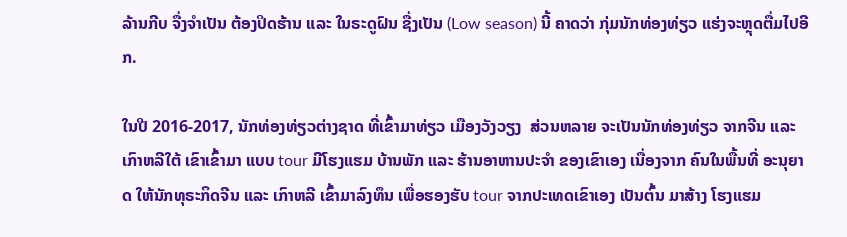ລ້ານກີບ ຈື່ງຈໍາເປັນ ຕ້ອງປິດຮ້ານ ແລະ ໃນຣະດູຝົນ ຊື່ງເປັນ (Low season) ນີ້ ຄາດວ່າ ກຸ່ມນັກທ່ອງທ່ຽວ ແຮ່ງຈະຫຼຸດຕື່ມໄປອີກ.

ໃນປີ 2016-2017, ນັກທ່ອງທ່ຽວຕ່າງຊາດ ທີ່ເຂົ້າມາທ່ຽວ ເມືອງວັງວຽງ  ສ່ວນຫລາຍ ຈະເປັນນັກທ່ອງທ່ຽວ ຈາກຈີນ ແລະ ເກົາຫລີໃຕ້ ເຂົາເຂົ້າມາ ແບບ tour ມີໂຮງແຮມ ບ້ານພັກ ແລະ ຮ້ານອາຫານປະຈໍາ ຂອງເຂົາເອງ ເນື່ອງຈາກ ຄົນໃນພື້ນທີ່ ອະນຸຍາດ ໃຫ້ນັກທຸຣະກິດຈີນ ແລະ ເກົາຫລີ ເຂົ້າມາລົງທຶນ ເພື່ອຮອງຮັບ tour ຈາກປະເທດເຂົາເອງ ເປັນຕົ້ນ ມາສ້າງ ໂຮງແຮມ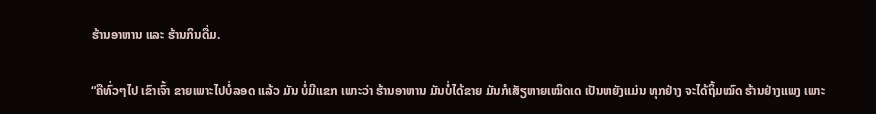ຮ້ານອາຫານ ແລະ ຮ້ານກິນດື່ມ.

“ຄືທົ່ວໆໄປ ເຂົາເຈົ້າ ຂາຍເພາະໄປບໍ່ລອດ ແລ້ວ ມັນ ບໍ່ມີແຂກ ເພາະວ່າ ຮ້ານອາຫານ ມັນບໍ່ໄດ້ຂາຍ ມັນກໍເສັຽຫາຍເໝິດເດ ເປັນຫຍັງແມ່ນ ທຸກຢ່າງ ຈະໄດ້ຖິ້ມໝົດ ຮ້ານຢ່າງແພງ ເພາະ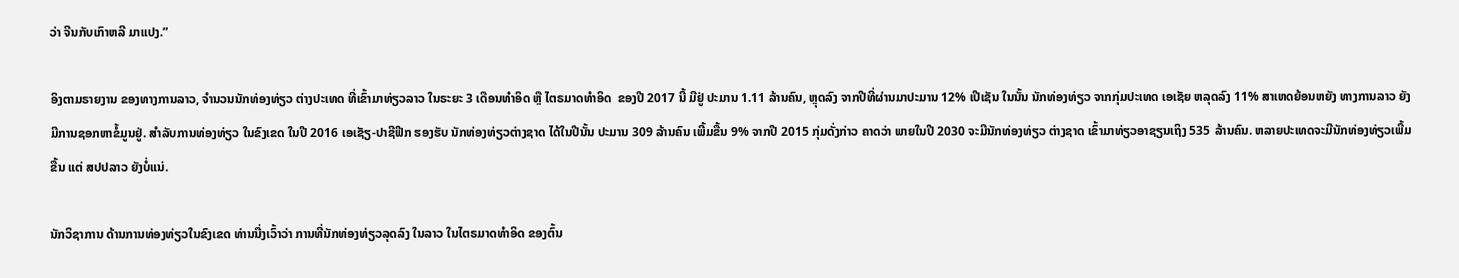ວ່າ ຈີນກັບເກົາຫລີ ມາແປງ.”

ອິງຕາມຣາຍງານ ຂອງທາງການລາວ, ຈໍານວນນັກທ່ອງທ່ຽວ ຕ່າງປະເທດ ທີ່ເຂົ້າມາທ່ຽວລາວ ໃນຣະຍະ 3 ເດືອນທໍາອິດ ຫຼື ໄຕຣມາດທໍາອິດ  ຂອງປີ 2017 ນີ້ ມີຢູ່ ປະມານ 1.11 ລ້ານຄົນ, ຫຼຸດລົງ ຈາກປີທີ່ຜ່ານມາປະມານ 12% ເປີເຊັນ ໃນນັ້ນ ນັກທ່ອງທ່ຽວ ຈາກກຸ່ມປະເທດ ເອເຊັຍ ຫລຸດລົງ 11% ສາເຫດຍ້ອນຫຍັງ ທາງການລາວ ຍັງມີການຊອກຫາຂໍ້ມູນຢູ່. ສຳລັບການທ່ອງທ່ຽວ ໃນຂົງເຂດ ໃນປີ 2016 ເອເຊັຽ-ປາຊີຟີກ ຮອງຮັບ ນັກທ່ອງທ່ຽວຕ່າງຊາດ ໄດ້ໃນປີນັ້ນ ປະມານ 309 ລ້ານຄົນ ເພີ້ມຂື້ນ 9% ຈາກປີ 2015 ກຸ່ມດັ່ງກ່າວ ຄາດວ່າ ພາຍໃນປີ 2030 ຈະມີນັກທ່ອງທ່ຽວ ຕ່າງຊາດ ເຂົ້າມາທ່ຽວອາຊຽນເຖິງ 535 ລ້ານຄົນ. ຫລາຍປະເທດຈະມີນັກທ່ອງທ່ຽວເພີ້ມຂື້ນ ແຕ່ ສປປລາວ ຍັງບໍ່ແນ່.

ນັກວິຊາການ ດ້ານການທ່ອງທ່ຽວໃນຂົງເຂດ ທ່ານນື່ງເວົ້າວ່າ ການທີ່ນັກທ່ອງທ່ຽວລຸດລົງ ໃນລາວ ໃນໄຕຣມາດທຳອິດ ຂອງຕົ້ນ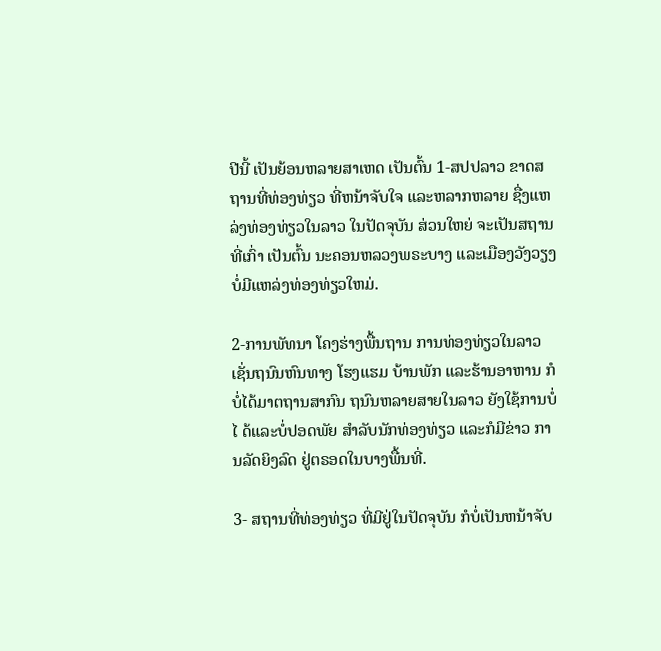ປີນີ້ ເປັນຍ້ອນຫລາຍສາເຫດ ເປັນຕົ້ນ 1-ສປປລາວ ຂາດສຖານທີ່ທ່ອງທ່ຽວ ທີ່ຫນ້າຈັບໃຈ ແລະຫລາກຫລາຍ ຊື່ງແຫລ່ງທ່ອງທ່ຽວໃນລາວ ໃນປັດຈຸບັນ ສ່ວນໃຫຍ່ ຈະເປັນສຖານທີ່ເກົ່າ ເປັນຕົ້ນ ນະຄອນຫລວງພຣະບາງ ແລະເມືອງວັງວຽງ ບໍ່ມີແຫລ່ງທ່ອງທ່ຽວໃຫມ່.

2-ການພັທນາ ໂຄງຮ່າງພື້ນຖານ ການທ່ອງທ່ຽວໃນລາວ ເຊັ່ນຖນົນຫົນທາງ ໂຮງແຮມ ບ້ານພັກ ແລະຮ້ານອາຫານ ກໍບໍ່ໄດ້ມາຕຖານສາກົນ ຖນົນຫລາຍສາຍໃນລາວ ຍັງໃຊ້ການບໍ່ໄ ດ້ແລະບໍ່ປອດພັຍ ສຳລັບນັກທ່ອງທ່ຽວ ແລະກໍມີຂ່າວ ການລັດຍິງລົດ ຢູ່ຕຣອດໃນບາງພື້ນທີ່.

3- ສຖານທີ່ທ່ອງທ່ຽວ ທີ່ມີຢູ່ໃນປັດຈຸບັນ ກໍບໍ່ເປັນຫນ້າຈັບ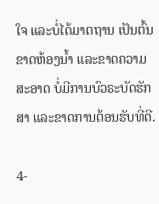ໃຈ ແລະບໍ່ໄດ້ມາຕຖານ ເປັນຕົ້ນ ຂາດຫ້ອງນ້ຳ ແລະຂາດຄວາມສະອາດ ບໍ່ມີການບົວຣະບັດຮັກສາ ແລະຂາດການຕ້ອນຮັບທີ່ດີ.

4-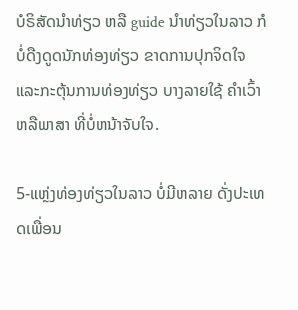ບໍຣິສັດນຳທ່ຽວ ຫລື guide ນຳທ່ຽວໃນລາວ ກໍບໍ່ດືງດູດນັກທ່ອງທ່ຽວ ຂາດການປຸກຈິດໃຈ ແລະກະຕຸ້ນການທ່ອງທ່ຽວ ບາງລາຍໃຊ້ ຄຳເວົ້າ ຫລືພາສາ ທີ່ບໍ່ຫນ້າຈັບໃຈ.

5-ແຫຼ່ງທ່ອງທ່ຽວໃນລາວ ບໍ່ມີຫລາຍ ດັ່ງປະເທດເພື່ອນ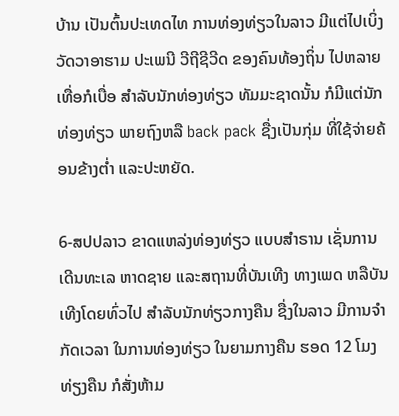ບ້ານ ເປັນຕົ້ນປະເທດໄທ ການທ່ອງທ່ຽວໃນລາວ ມີແຕ່ໄປເບິ່ງ ວັດວາອາຮາມ ປະເພນີ ວີຖີຊີວີດ ຂອງຄົນທ້ອງຖິ່ນ ໄປຫລາຍເທື່ອກໍເບື່ອ ສຳລັບນັກທ່ອງທ່ຽວ ທັມມະຊາດນັ້ນ ກໍມີແຕ່ນັກທ່ອງທ່ຽວ ພາຍຖົງຫລື back pack ຊື່ງເປັນກຸ່ມ ທີ່ໃຊ້ຈ່າຍຄ້ອນຂ້າງຕ່ຳ ແລະປະຫຍັດ.

6-ສປປລາວ ຂາດແຫລ່ງທ່ອງທ່ຽວ ແບບສຳຣານ ເຊັ່ນການເດີນທະເລ ຫາດຊາຍ ແລະສຖານທີ່ບັນເທີງ ທາງເພດ ຫລືບັນເທີງໂດຍທົ່ວໄປ ສຳລັບນັກທ່ຽວກາງຄືນ ຊື່ງໃນລາວ ມີການຈຳກັດເວລາ ໃນການທ່ອງທ່ຽວ ໃນຍາມກາງຄືນ ຮອດ 12 ໂມງທ່ຽງຄືນ ກໍສັ່ງຫ້າມ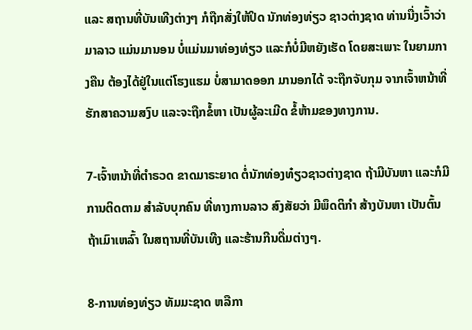ແລະ ສຖານທີ່ບັນເທີງຕ່າງໆ ກໍຖືກສັ່ງໃຫ້ປິດ ນັກທ່ອງທ່ຽວ ຊາວຕ່າງຊາດ ທ່ານນື່ງເວົ້າວ່າ ມາລາວ ແມ່ນມານອນ ບໍ່ແມ່ນມາທ່ອງທ່ຽວ ແລະກໍບໍ່ມີຫຍັງເຮັດ ໂດຍສະເພາະ ໃນຍາມກາງຄືນ ຕ້ອງໄດ້ຢູ່ໃນແຕ່ໂຮງແຮມ ບໍ່ສາມາດອອກ ມານອກໄດ້ ຈະຖືກຈັບກຸມ ຈາກເຈົ້າຫນ້າທີ່ ຮັກສາຄວາມສງົບ ແລະຈະຖືກຂໍ້ຫາ ເປັນຜູ້ລະເມີດ ຂໍ້ຫ້າມຂອງທາງການ.

7-ເຈົ້າຫນ້າທີ່ຕຳຣວດ ຂາດມາຣະຍາດ ຕໍ່ນັກທ່ອງທ໋ຽວຊາວຕ່າງຊາດ ຖ້າມີບັນຫາ ແລະກໍມີການຕິດຕາມ ສຳລັບບຸກຄົນ ທີ່ທາງການລາວ ສົງສັຍວ່າ ມີພຶດຕິກຳ ສ້າງບັນຫາ ເປັນຕົ້ນ ຖ້າເມົາເຫລົ້າ ໃນສຖານທີ່ບັນເທີງ ແລະຮ້ານກີນດື່ມຕ່າງໆ.

8-ການທ່ອງທ່ຽວ ທັມມະຊາດ ຫລືກາ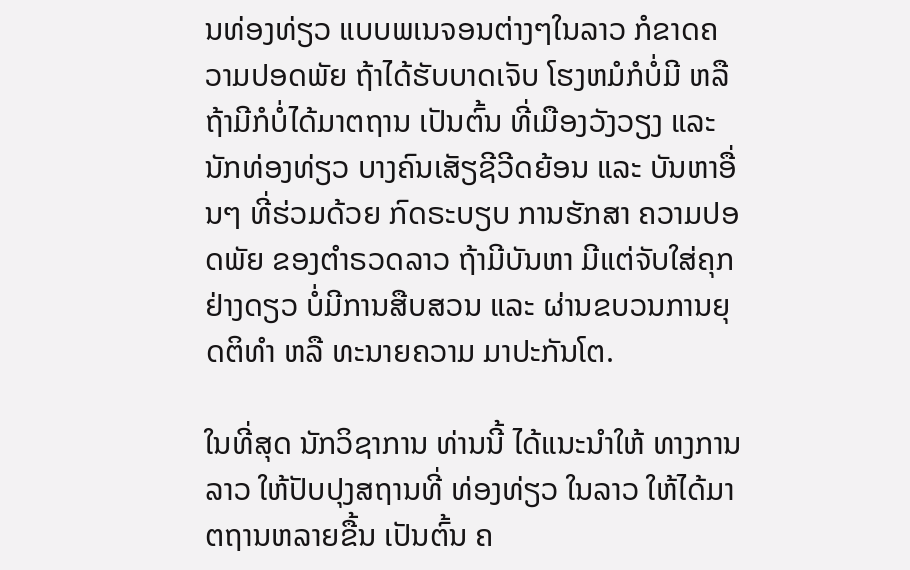ນທ່ອງທ່ຽວ ແບບພເນຈອນຕ່າງໆໃນລາວ ກໍຂາດຄວາມປອດພັຍ ຖ້າໄດ້ຮັບບາດເຈັບ ໂຮງຫມໍກໍບໍ່ມີ ຫລືຖ້າມີກໍບໍ່ໄດ້ມາຕຖານ ເປັນຕົ້ນ ທີ່ເມືອງວັງວຽງ ແລະນັກທ່ອງທ່ຽວ ບາງຄົນເສັຽຊີວີດຍ້ອນ ແລະ ບັນຫາອື່ນໆ ທີ່ຮ່ວມດ້ວຍ ກົດຣະບຽບ ການຮັກສາ ຄວາມປອດພັຍ ຂອງຕຳຣວດລາວ ຖ້າມີບັນຫາ ມີແຕ່ຈັບໃສ່ຄຸກ ຢ່າງດຽວ ບໍ່ມີການສືບສວນ ແລະ ຜ່ານຂບວນການຍຸດຕິທຳ ຫລື ທະນາຍຄວາມ ມາປະກັນໂຕ.

ໃນທີ່ສຸດ ນັກວິຊາການ ທ່ານນີ້ ໄດ້ແນະນຳໃຫ້ ທາງການລາວ ໃຫ້ປັບປຸງສຖານທີ່ ທ່ອງທ່ຽວ ໃນລາວ ໃຫ້ໄດ້ມາຕຖານຫລາຍຂື້ນ ເປັນຕົ້ນ ຄ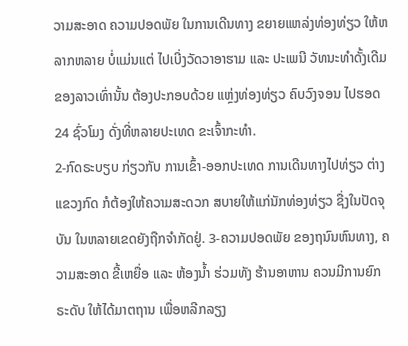ວາມສະອາດ ຄວາມປອດພັຍ ໃນການເດີນທາງ ຂຍາຍແຫລ່ງທ່ອງທ່ຽວ ໃຫ້ຫລາກຫລາຍ ບໍ່ແມ່ນແຕ່ ໄປເບີ່ງວັດວາອາຮາມ ແລະ ປະເພນີ ວັທນະທຳດັ້ງເດີມ ຂອງລາວເທົ່ານັ້ນ ຕ້ອງປະກອບດ້ວຍ ແຫຼ່ງທ່ອງທ່ຽວ ຄົບວົງຈອນ ໄປຮອດ 24 ຊົ່ວໂມງ ດັ່ງທີ່ຫລາຍປະເທດ ຂະເຈົ້າກະທຳ.
2-ກົດຣະບຽບ ກ່ຽວກັບ ການເຂົ້າ-ອອກປະເທດ ການເດີນທາງໄປທ່ຽວ ຕ່າງແຂວງກົດ ກໍຕ້ອງໃຫ້ຄວາມສະດວກ ສບາຍໃຫ້ແກ່ນັກທ່ອງທ່ຽວ ຊື່ງໃນປັດຈຸບັນ ໃນຫລາຍເຂດຍັງຖືກຈຳກັດຢູ່. 3-ຄວາມປອດພັຍ ຂອງຖນົນຫົນທາງ, ຄວາມສະອາດ ຂີ້ເຫຍື່ອ ແລະ ຫ້ອງນ້ຳ ຮ່ວມທັງ ຮ້ານອາຫານ ຄວນມີການຍົກຣະດັບ ໃຫ້ໄດ້ມາຕຖານ ເພື່ອຫລີກລຽງ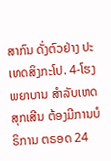ສາກົນ ດັ່ງຕົວຢ່າງ ປະເທດສິງກະໂປ. 4-ໂຮງພຍາບານ ສຳລັບເຫດສຸກເສີນ ຕ້ອງມີການບໍຣິການ ຕຣອດ 24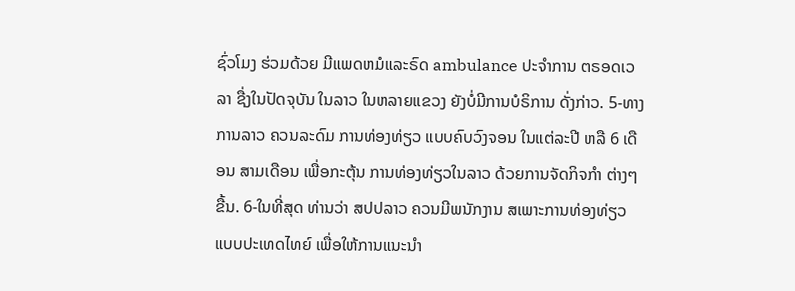ຊົ່ວໂມງ ຮ່ວມດ້ວຍ ມີແພດຫມໍແລະຣົດ ambulance ປະຈຳການ ຕຣອດເວລາ ຊື່ງໃນປັດຈຸບັນ ໃນລາວ ໃນຫລາຍແຂວງ ຍັງບໍ່ມີການບໍຣິການ ດັ່ງກ່າວ. 5-ທາງການລາວ ຄວນລະດົມ ການທ່ອງທ່ຽວ ແບບຄົບວົງຈອນ ໃນແຕ່ລະປີ ຫລື 6 ເດືອນ ສາມເດືອນ ເພື່ອກະຕຸ້ນ ການທ່ອງທ່ຽວໃນລາວ ດ້ວຍການຈັດກິຈກຳ ຕ່າງໆຂື້ນ. 6-ໃນທີ່ສຸດ ທ່ານວ່າ ສປປລາວ ຄວນມີພນັກງານ ສເພາະການທ່ອງທ່ຽວ ແບບປະເທດໄທຍ໌ ເພື່ອໃຫ້ການແນະນຳ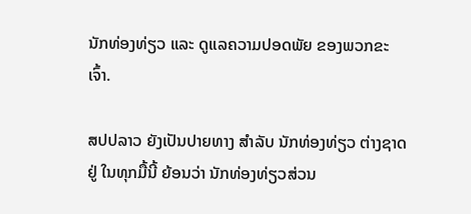ນັກທ່ອງທ່ຽວ ແລະ ດູແລຄວາມປອດພັຍ ຂອງພວກຂະເຈົ້າ.

ສປປລາວ ຍັງເປັນປາຍທາງ ສຳລັບ ນັກທ່ອງທ່ຽວ ຕ່າງຊາດຢູ່ ໃນທຸກມື້ນີ້ ຍ້ອນວ່າ ນັກທ່ອງທ່ຽວສ່ວນ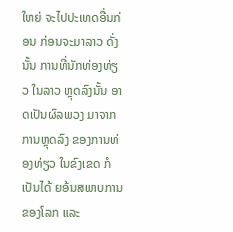ໃຫຍ່ ຈະໄປປະເທດອື່ນກ່ອນ ກ່ອນຈະມາລາວ ດັ່ງນັ້ນ ການທີ່ນັກທ່ອງທ່ຽວ ໃນລາວ ຫຼຸດລົງນັ້ນ ອາດເປັນຜົລພວງ ມາຈາກການຫຼຸດລົງ ຂອງການທ່ອງທ່ຽວ ໃນຂົງເຂດ ກໍເປັນໄດ້ ຍອ້ນສພາບການ ຂອງໂລກ ແລະ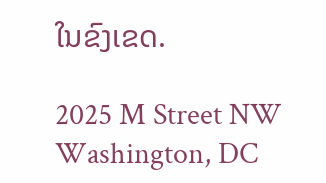ໃນຂົງເຂດ.

2025 M Street NW
Washington, DC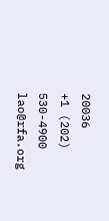20036
+1 (202) 530-4900
lao@rfa.org